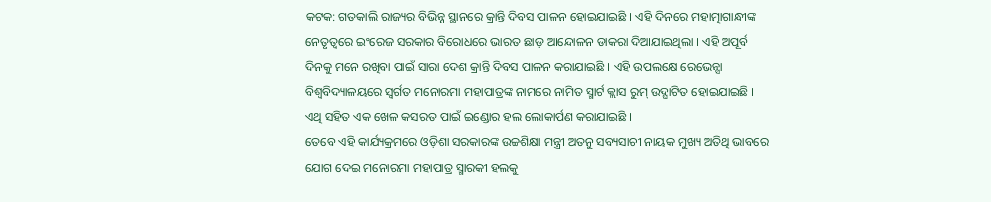କଟକ: ଗତକାଲି ରାଜ୍ୟର ବିଭିନ୍ନ ସ୍ଥାନରେ କ୍ରାନ୍ତି ଦିବସ ପାଳନ ହୋଇଯାଇଛି । ଏହି ଦିନରେ ମହାତ୍ମାଗାନ୍ଧୀଙ୍କ ନେତୃତ୍ବରେ ଇଂରେଜ ସରକାର ବିରୋଧରେ ଭାରତ ଛାଡ଼ ଆନ୍ଦୋଳନ ଡାକରା ଦିଆଯାଇଥିଲା । ଏହି ଅପୂର୍ବ ଦିନକୁ ମନେ ରଖିବା ପାଇଁ ସାରା ଦେଶ କ୍ରାନ୍ତି ଦିବସ ପାଳନ କରାଯାଇଛି । ଏହି ଉପଲକ୍ଷେ ରେଭେନ୍ସା ବିଶ୍ୱବିଦ୍ୟାଳୟରେ ସ୍ୱର୍ଗତ ମନୋରମା ମହାପାତ୍ରଙ୍କ ନାମରେ ନାମିତ ସ୍ମାର୍ଟ କ୍ଲାସ ରୁମ୍ ଉଦ୍ଘାଟିତ ହୋଇଯାଇଛି । ଏଥି ସହିତ ଏକ ଖେଳ କସରତ ପାଇଁ ଇଣ୍ଡୋର ହଲ ଲୋକାର୍ପଣ କରାଯାଇଛି ।
ତେବେ ଏହି କାର୍ଯ୍ୟକ୍ରମରେ ଓଡ଼ିଶା ସରକାରଙ୍କ ଉଚ୍ଚଶିକ୍ଷା ମନ୍ତ୍ରୀ ଅତନୁ ସବ୍ୟସାଚୀ ନାୟକ ମୁଖ୍ୟ ଅତିଥି ଭାବରେ ଯୋଗ ଦେଇ ମନୋରମା ମହାପାତ୍ର ସ୍ମାରକୀ ହଲକୁ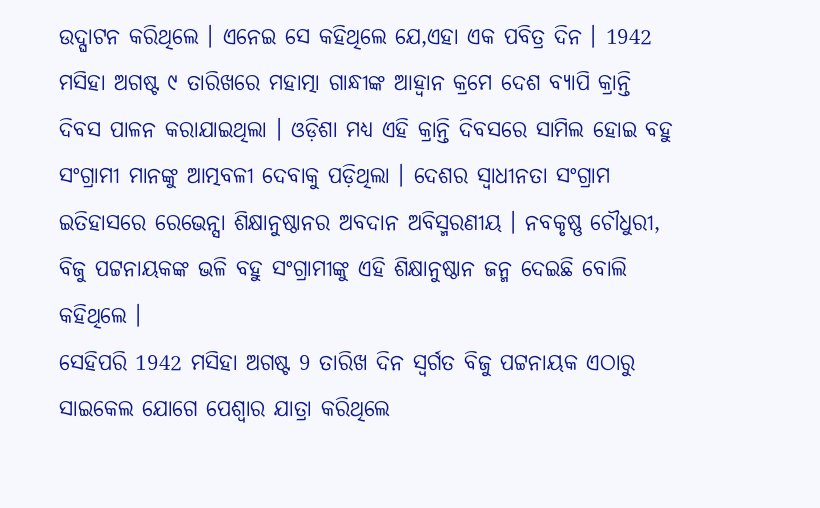ଉଦ୍ଘାଟନ କରିଥିଲେ । ଏନେଇ ସେ କହିଥିଲେ ଯେ,ଏହା ଏକ ପବିତ୍ର ଦିନ । 1942 ମସିହା ଅଗଷ୍ଟ ୯ ତାରିଖରେ ମହାତ୍ମା ଗାନ୍ଧୀଙ୍କ ଆହ୍ଵାନ କ୍ରମେ ଦେଶ ବ୍ୟାପି କ୍ରାନ୍ତି ଦିବସ ପାଳନ କରାଯାଇଥିଲା । ଓଡ଼ିଶା ମଧ୍ୟ ଏହି କ୍ରାନ୍ତି ଦିବସରେ ସାମିଲ ହୋଇ ବହୁ ସଂଗ୍ରାମୀ ମାନଙ୍କୁ ଆତ୍ମବଳୀ ଦେବାକୁ ପଡ଼ିଥିଲା । ଦେଶର ସ୍ଵାଧୀନତା ସଂଗ୍ରାମ ଇତିହାସରେ ରେଭେନ୍ସା ଶିକ୍ଷାନୁଷ୍ଠାନର ଅବଦାନ ଅବିସ୍ମରଣୀୟ । ନବକୃଷ୍ଣ ଚୌଧୁରୀ, ବିଜୁ ପଟ୍ଟନାୟକଙ୍କ ଭଳି ବହୁ ସଂଗ୍ରାମୀଙ୍କୁ ଏହି ଶିକ୍ଷାନୁଷ୍ଠାନ ଜନ୍ମ ଦେଇଛି ବୋଲି କହିଥିଲେ ।
ସେହିପରି 1942 ମସିହା ଅଗଷ୍ଟ 9 ତାରିଖ ଦିନ ସ୍ବର୍ଗତ ବିଜୁ ପଟ୍ଟନାୟକ ଏଠାରୁ ସାଇକେଲ ଯୋଗେ ପେଶ୍ୱାର ଯାତ୍ରା କରିଥିଲେ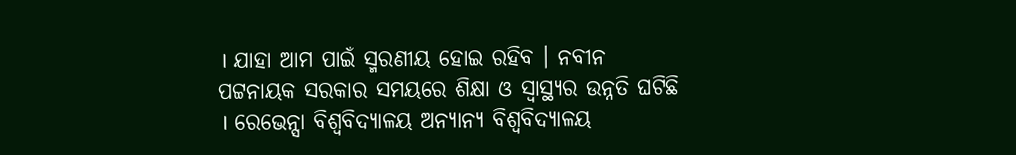। ଯାହା ଆମ ପାଇଁ ସ୍ମରଣୀୟ ହୋଇ ରହିବ । ନବୀନ ପଟ୍ଟନାୟକ ସରକାର ସମୟରେ ଶିକ୍ଷା ଓ ସ୍ୱାସ୍ଥ୍ୟର ଉନ୍ନତି ଘଟିଛି । ରେଭେନ୍ସା ବିଶ୍ୱବିଦ୍ୟାଳୟ ଅନ୍ୟାନ୍ୟ ବିଶ୍ୱବିଦ୍ୟାଳୟ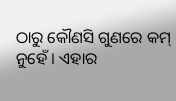ଠାରୁ କୌଣସି ଗୁଣରେ କମ୍ ନୁହେଁ । ଏହାର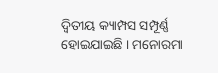ଦ୍ଵିତୀୟ କ୍ୟାମ୍ପସ ସମ୍ପୂର୍ଣ୍ଣ ହୋଇଯାଇଛି । ମନୋରମା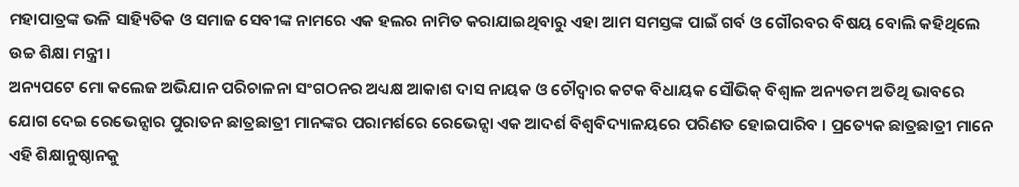ମହାପାତ୍ରଙ୍କ ଭଳି ସାହ୍ୟିତିକ ଓ ସମାଜ ସେବୀଙ୍କ ନାମରେ ଏକ ହଲର ନାମିତ କରାଯାଇଥିବାରୁ ଏହା ଆମ ସମସ୍ତଙ୍କ ପାଇଁ ଗର୍ବ ଓ ଗୌରବର ବିଷୟ ବୋଲି କହିଥିଲେ ଉଚ୍ଚ ଶିକ୍ଷା ମନ୍ତ୍ରୀ ।
ଅନ୍ୟପଟେ ମୋ କଲେଜ ଅଭିଯାନ ପରିଚାଳନା ସଂଗଠନର ଅଧ୍ୟକ୍ଷ ଆକାଶ ଦାସ ନାୟକ ଓ ଚୌଦ୍ୱାର କଟକ ବିଧାୟକ ସୌଭିକ୍ ବିଶ୍ଵାଳ ଅନ୍ୟତମ ଅତିଥି ଭାବରେ ଯୋଗ ଦେଇ ରେଭେନ୍ସାର ପୁରାତନ ଛାତ୍ରଛାତ୍ରୀ ମାନଙ୍କର ପରାମର୍ଶରେ ରେଭେନ୍ସା ଏକ ଆଦର୍ଶ ବିଶ୍ୱବିଦ୍ୟାଳୟରେ ପରିଣତ ହୋଇପାରିବ । ପ୍ରତ୍ୟେକ ଛାତ୍ରଛାତ୍ରୀ ମାନେ ଏହି ଶିକ୍ଷାନୁଷ୍ଠାନକୁ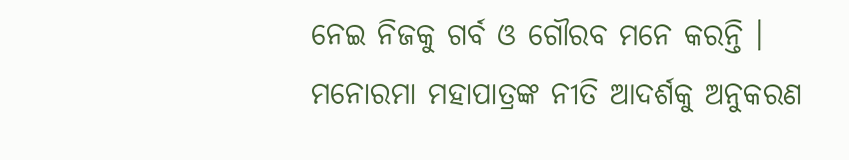ନେଇ ନିଜକୁ ଗର୍ବ ଓ ଗୌରବ ମନେ କରନ୍ତି । ମନୋରମା ମହାପାତ୍ରଙ୍କ ନୀତି ଆଦର୍ଶକୁ ଅନୁକରଣ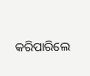କରିପାରିଲେ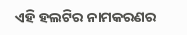ଏହି ହଲଟିର ନାମକରଣର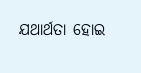ଯଥାର୍ଥତା ହୋଇ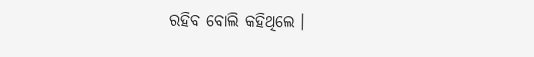ରହିବ ବୋଲି କହିଥିଲେ ।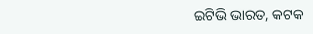ଇଟିଭି ଭାରତ, କଟକ